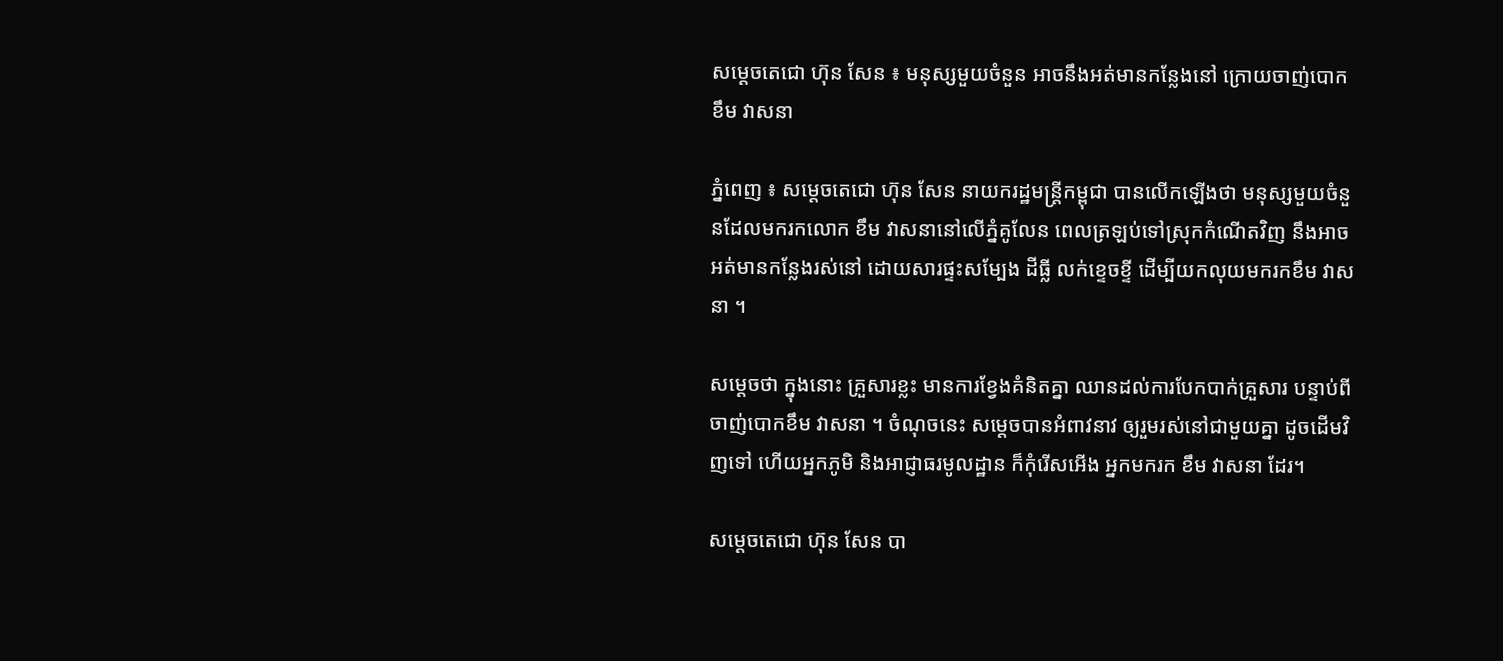សម្តេចតេជោ ហ៊ុន សែន ៖ មនុស្សមួយចំនួន អាចនឹងអត់មានកន្លែងនៅ ក្រោយចាញ់បោក ខឹម វាសនា

ភ្នំពេញ ៖ សម្តេចតេជោ ហ៊ុន សែន នាយករដ្ឋមន្រ្តីកម្ពុជា បានលើកឡើងថា មនុស្សមួយចំនួនដែលមករកលោក ខឹម វាសនានៅលើភ្នំគូលែន ពេលត្រឡប់ទៅស្រុកកំណើតវិញ នឹងអាចអត់មានកន្លែងរស់នៅ ដោយសារផ្ទះសម្បែង ដីធ្លី លក់ខ្ទេចខ្ទី ដើម្បីយកលុយមករកខឹម វាសនា ។

សម្តេចថា ក្នុងនោះ គ្រួសារខ្លះ មានការខ្វែងគំនិតគ្នា ឈានដល់ការបែកបាក់គ្រួសារ បន្ទាប់ពីចាញ់បោកខឹម វាសនា ។ ចំណុចនេះ សម្តេចបានអំពាវនាវ ឲ្យរួមរស់នៅជាមួយគ្នា ដូចដើមវិញទៅ ហើយអ្នកភូមិ និងអាជ្ញាធរមូលដ្ឋាន ក៏កុំរើសអើង អ្នកមករក ខឹម វាសនា ដែរ។

សម្តេចតេជោ ហ៊ុន សែន បា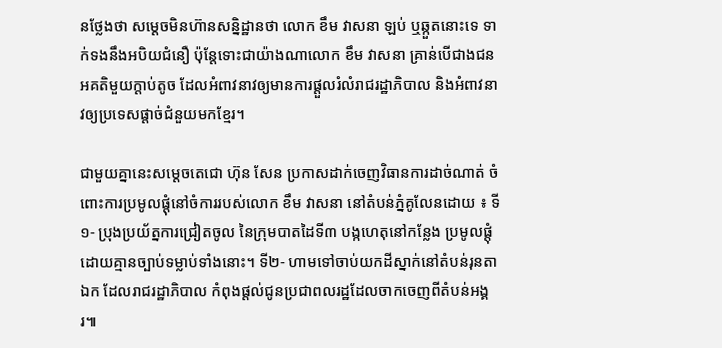នថ្លែងថា សម្តេចមិនហ៊ានសន្និដ្ឋានថា លោក ខឹម វាសនា ឡប់ ឬឆ្កួតនោះទេ ទាក់ទងនឹងអបិយជំនឿ ប៉ុន្តែទោះជាយ៉ាងណាលោក ខឹម វាសនា គ្រាន់បើជាងជនអគតិមួយក្តាប់តូច ដែលអំពាវនាវឲ្យមានការផ្តួលរំលំរាជរដ្ឋាភិបាល និងអំពាវនាវឲ្យប្រទេសផ្តាច់ជំនួយមកខ្មែរ។

ជាមួយគ្នានេះសម្តេចតេជោ ហ៊ុន សែន ប្រកាសដាក់ចេញវិធានការដាច់ណាត់ ចំពោះការប្រមូលផ្តុំនៅចំការរបស់លោក ខឹម វាសនា នៅតំបន់ភ្នំគូលែនដោយ ៖ ទី១- ប្រុងប្រយ័ត្នការជ្រៀតចូល នៃក្រុមបាតដៃទី៣ បង្កហេតុនៅកន្លែង ប្រមូលផ្តុំដោយគ្មានច្បាប់ទម្លាប់ទាំងនោះ។ ទី២- ហាមទៅចាប់យកដីស្នាក់នៅតំបន់រុនតាឯក ដែលរាជរដ្ឋាភិបាល កំពុងផ្តល់ជូនប្រជាពលរដ្ឋដែលចាកចេញពីតំបន់អង្គរ៕